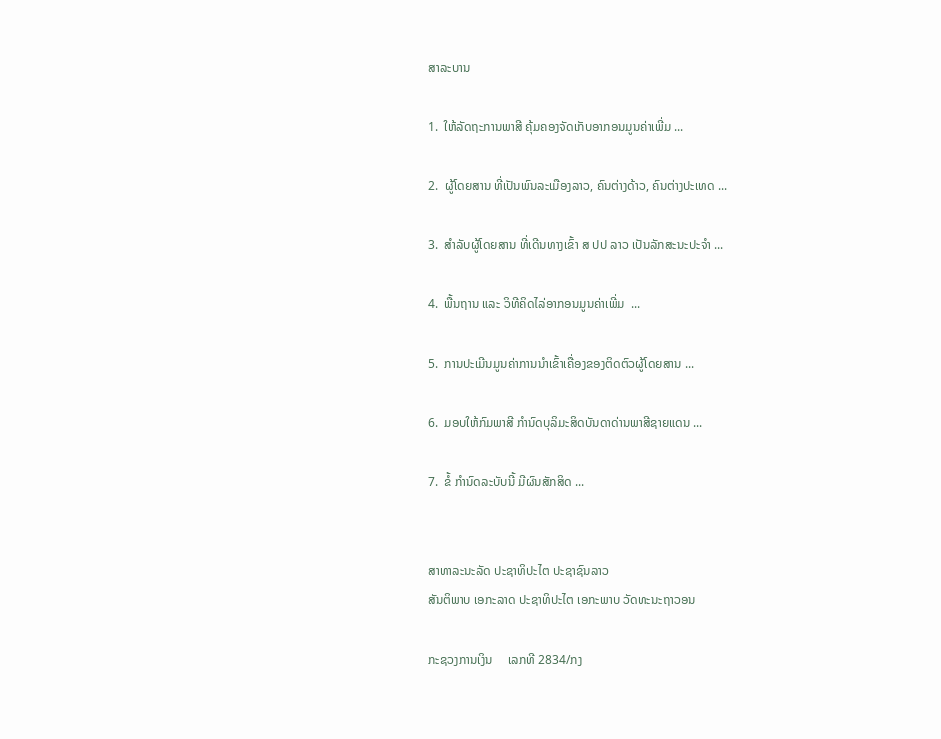ສາລະບານ

1.  ໃຫ້ລັດຖະການພາສີ ຄຸ້ມຄອງຈັດເກັບອາກອນມູນຄ່າເພີ່ມ ...

2.  ຜູ້ໂດຍສານ ທີ່ເປັນພົນລະເມືອງລາວ, ຄົນຕ່າງດ້າວ, ຄົນຕ່າງປະເທດ ...

3.  ສຳລັບຜູ້ໂດຍສານ ທີ່ເດີນທາງເຂົ້າ ສ ປປ ລາວ ເປັນລັກສະນະປະຈຳ ...

4.  ພື້ນຖານ ແລະ ວິທີຄິດໄລ່ອາກອນມູນຄ່າເພີ່ມ  ...

5.  ການປະເມີນມູນຄ່າການນຳເຂົ້າເຄື່ອງຂອງຕິດຕົວຜູ້ໂດຍສານ ...

6.  ມອບໃຫ້ກົມພາສີ ກຳນົດບຸລິມະສິດບັນດາດ່ານພາສີຊາຍແດນ ...

7.  ຂໍ້ ກຳນົດລະບັບນີ້ ມີຜົນສັກສິດ ...


ສາທາລະນະລັດ ປະຊາທິປະໄຕ ປະຊາຊົນລາວ
ສັນຕິພາບ ເອກະລາດ ປະຊາທິປະໄຕ ເອກະພາບ ວັດທະນະຖາວອນ

ກະຊວງການເງິນ     ເລກທີ 2834/ກງ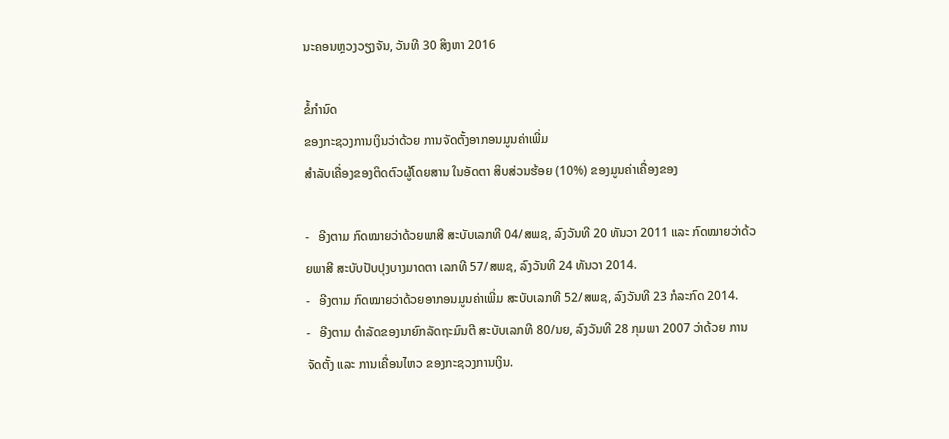ນະຄອນຫຼວງວຽງຈັນ, ວັນທີ 30 ສິງຫາ 2016

ຂໍ້ກຳນົດ
ຂອງກະຊວງການເງິນວ່າດ້ວຍ ການຈັດຕັ້ງອາກອນມູນຄ່າເພີ່ມ
ສຳລັບເຄື່ອງຂອງຕິດຕົວຜູ້ໂດຍສານ ໃນອັດຕາ ສິບສ່ວນຮ້ອຍ (10%) ຂອງມູນຄ່າເຄື່ອງຂອງ

-   ອີງຕາມ ກົດໝາຍວ່າດ້ວຍພາສີ ສະບັບເລກທີ 04/ສພຊ, ລົງວັນທີ 20 ທັນວາ 2011 ແລະ ກົດໝາຍວ່າດ້ວຍພາສີ ສະບັບປັບປຸງບາງມາດຕາ ເລກທີ 57/ສພຊ, ລົງວັນທີ 24 ທັນວາ 2014.
-   ອີງຕາມ ກົດໝາຍວ່າດ້ວຍອາກອນມູນຄ່າເພີ່ມ ສະບັບເລກທີ 52/ສພຊ, ລົງວັນທີ 23 ກໍລະກົດ 2014.
-   ອີງຕາມ ດຳລັດຂອງນາຍົກລັດຖະມົນຕີ ສະບັບເລກທີ 80/ນຍ, ລົງວັນທີ 28 ກຸມພາ 2007 ວ່າດ້ວຍ ການຈັດຕັ້ງ ແລະ ການເຄື່ອນໄຫວ ຂອງກະຊວງການເງິນ.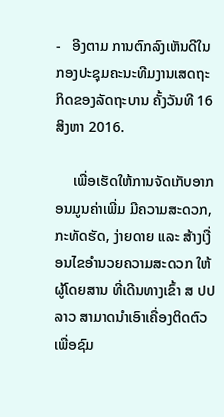-   ອີງຕາມ ການຕົກລົງເຫັນດີໃນກອງປະຊຸມຄະນະທີມງານເສດຖະກິດຂອງລັດຖະບານ ຄັ້ງວັນທີ 16 ສິງຫາ 2016.

     ເພື່ອເຮັດໃຫ້ການຈັດເກັບອາກອນມູນຄ່າເພີ່ມ ມີຄວາມສະດວກ, ກະທັດຮັດ, ງ່າຍດາຍ ແລະ ສ້າງເງື່ອນໄຂອຳນວຍຄວາມສະດວກ ໃຫ້ຜູ້ໂດຍສານ ທີ່ເດີນທາງເຂົ້າ ສ ປປ ລາວ ສາມາດນໍາເອົາເຄື່ອງຕິດຕົວເພື່ອຊົມ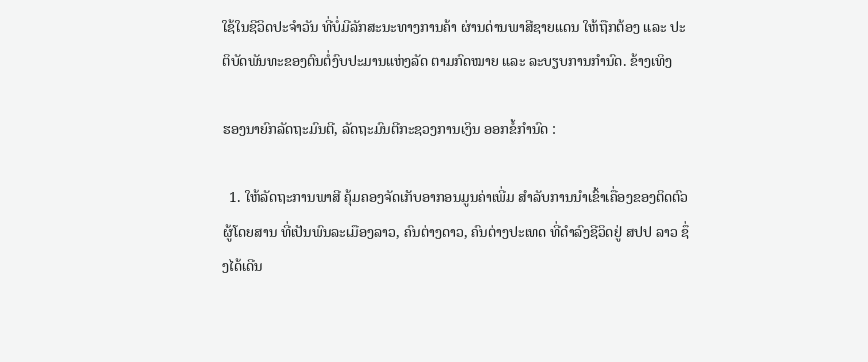ໃຊ້ໃນຊີວິດປະຈຳວັນ ທີ່ບໍ່ມີລັກສະນະທາງການຄ້າ ຜ່ານດ່ານພາສີຊາຍແດນ ໃຫ້ຖືກຕ້ອງ ແລະ ປະຕິບັດພັນທະຂອງຕົນຕໍ່ງົບປະມານແຫ່ງລັດ ຕາມກົດໝາຍ ແລະ ລະບຽບການກຳນົດ. ຂ້າງເທິງ

ຮອງນາຍົກລັດຖະມົນຕີ, ລັດຖະມົນຕີກະຊວງການເງິນ ອອກຂໍ້ກຳນົດ :

  1. ໃຫ້ລັດຖະການພາສີ ຄຸ້ມຄອງຈັດເກັບອາກອນມູນຄ່າເພີ່ມ ສໍາລັບການນໍາເຂົ້າເຄື່ອງຂອງຕິດຕົວຜູ້ໂດຍສານ ທີ່ເປັນພົນລະເມືອງລາວ, ຄົນຕ່າງດາວ, ຄົນຕ່າງປະເທດ ທີ່ດຳລົງຊີວິດຢູ່ ສປປ ລາວ ຊຶ່ງໄດ້ເດີນ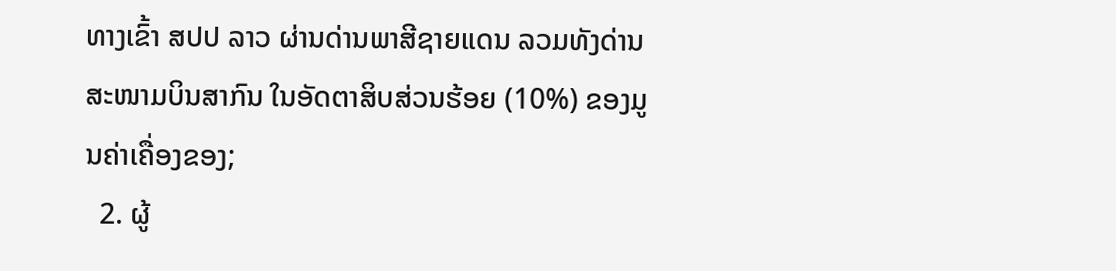ທາງເຂົ້າ ສປປ ລາວ ຜ່ານດ່ານພາສີຊາຍແດນ ລວມທັງດ່ານສະໜາມບິນສາກົນ ໃນອັດຕາສິບສ່ວນຮ້ອຍ (10%) ຂອງມູນຄ່າເຄື່ອງຂອງ;
  2. ຜູ້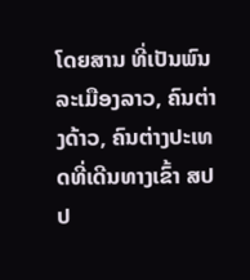ໂດຍສານ ທີ່ເປັນພົນລະເມືອງລາວ, ຄົນຕ່າງດ້າວ, ຄົນຕ່າງປະເທດທີ່ເດີນທາງເຂົ້າ ສປປ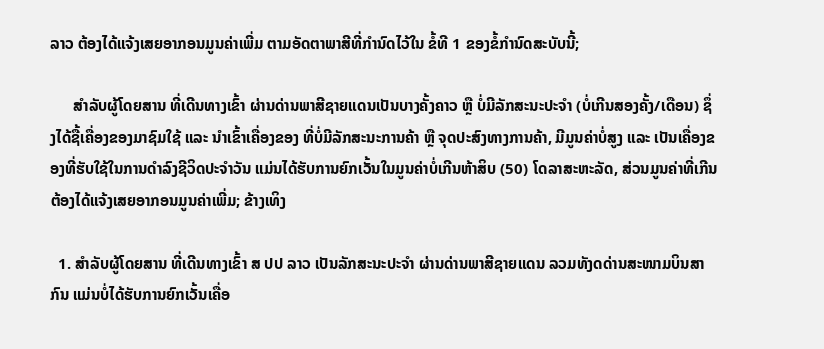ລາວ ຕ້ອງໄດ້ແຈ້ງເສຍອາກອນມູນຄ່າເພີ່ມ ຕາມອັດຕາພາສີທີ່ກຳນົດໄວ້ໃນ ຂໍ້ທີ 1 ຂອງຂໍ້ກຳນົດສະບັບນີ້;

      ສໍາລັບຜູ້ໂດຍສານ ທີ່ເດີນທາງເຂົ້າ ຜ່ານດ່ານພາສີຊາຍແດນເປັນບາງຄັ້ງຄາວ ຫຼື ບໍ່ມີລັກສະນະປະຈໍາ (ບໍ່ເກີນສອງຄັ້ງ/ເດືອນ) ຊຶ່ງໄດ້ຊື້ເຄື່ອງຂອງມາຊົມໃຊ້ ແລະ ນໍາເຂົ້າເຄື່ອງຂອງ ທີ່ບໍ່ມີລັກສະນະການຄ້າ ຫຼື ຈຸດປະສົງທາງການຄ້າ, ມີມູນຄ່າບໍ່ສູງ ແລະ ເປັນເຄື່ອງຂອງທີ່ຮັບໃຊ້ໃນການດໍາລົງຊີວິດປະຈຳວັນ ແມ່ນໄດ້ຮັບການຍົກເວັ້ນໃນມູນຄ່າບໍ່ເກີນຫ້າສິບ (50) ໂດລາສະຫະລັດ, ສ່ວນມູນຄ່າທີ່ເກີນ ຕ້ອງໄດ້ແຈ້ງເສຍອາກອນມູນຄ່າເພີ່ມ; ຂ້າງເທິງ

  1. ສຳລັບຜູ້ໂດຍສານ ທີ່ເດີນທາງເຂົ້າ ສ ປປ ລາວ ເປັນລັກສະນະປະຈຳ ຜ່ານດ່ານພາສີຊາຍແດນ ລວມທັງດດ່ານສະໜາມບິນສາກົນ ແມ່ນບໍ່ໄດ້ຮັບການຍົກເວັ້ນເຄື່ອ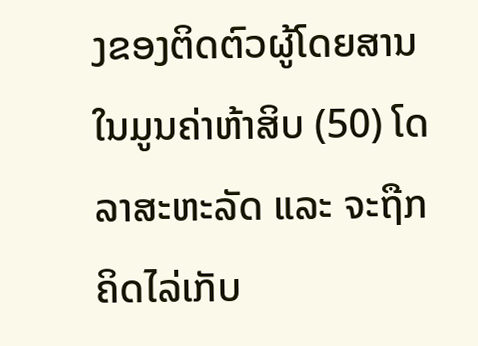ງຂອງຕິດຕົວຜູ້ໂດຍສານ ໃນມູນຄ່າຫ້າສິບ (50) ໂດລາສະຫະລັດ ແລະ ຈະຖືກຄິດໄລ່ເກັບ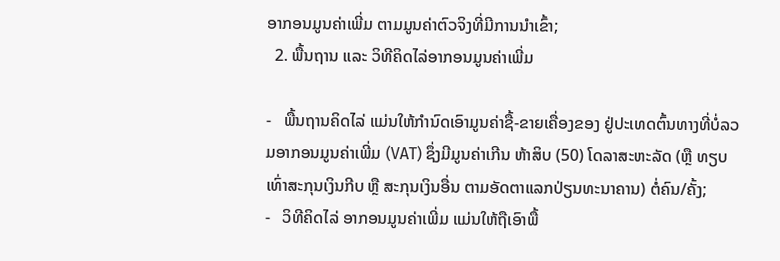ອາກອນມູນຄ່າເພີ່ມ ຕາມມູນຄ່າຕົວຈິງທີ່ມີການນຳເຂົ້າ;
  2. ພື້ນຖານ ແລະ ວິທີຄິດໄລ່ອາກອນມູນຄ່າເພີ່ມ

-   ພື້ນຖານຄິດໄລ່ ແມ່ນໃຫ້ກຳນົດເອົາມູນຄ່າຊື້-ຂາຍເຄື່ອງຂອງ ຢູ່ປະເທດຕົ້ນທາງທີ່ບໍ່ລວມອາກອນມູນຄ່າເພີ່ມ (VAT) ຊຶ່ງມີມູນຄ່າເກີນ ຫ້າສິບ (50) ໂດລາສະຫະລັດ (ຫຼື ທຽບເທົ່າສະກຸນເງິນກີບ ຫຼື ສະກຸນເງິນອື່ນ ຕາມອັດຕາແລກປ່ຽນທະນາຄານ) ຕໍ່ຄົນ/ຄັ້ງ;
-   ວິທີຄິດໄລ່ ອາກອນມູນຄ່າເພີ່ມ ແມ່ນໃຫ້ຖືເອົາພື້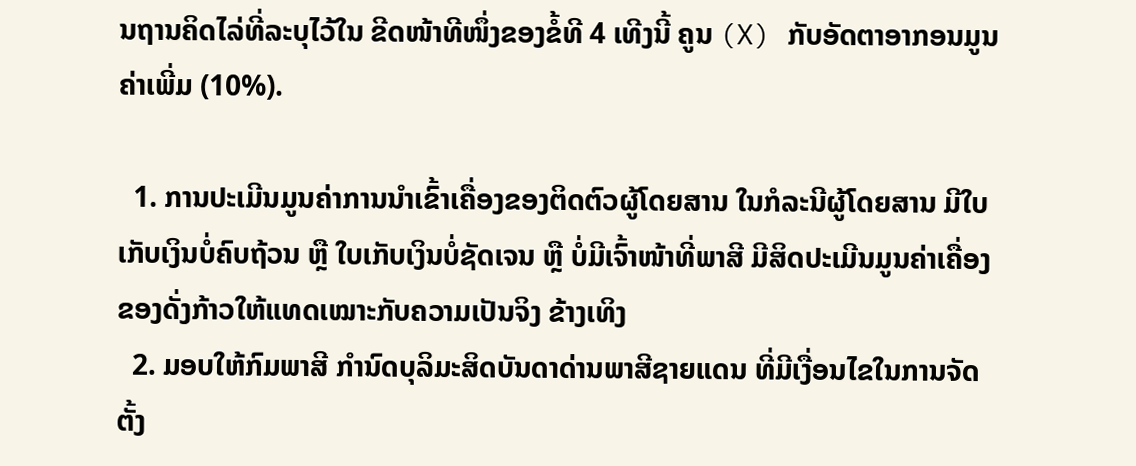ນຖານຄິດໄລ່ທີ່ລະບຸໄວ້ໃນ ຂີດໜ້າທີໜຶ່ງຂອງຂໍ້ທີ 4 ເທີງນີ້ ຄູນ (X) ກັບອັດຕາອາກອນມູນຄ່າເພີ່ມ (10%).

  1. ການປະເມີນມູນຄ່າການນຳເຂົ້າເຄື່ອງຂອງຕິດຕົວຜູ້ໂດຍສານ ໃນກໍລະນີຜູ້ໂດຍສານ ມີໃບເກັບເງິນບໍ່ຄົບຖ້ວນ ຫຼື ໃບເກັບເງິນບໍ່ຊັດເຈນ ຫຼື ບໍ່ມີເຈົ້າໜ້າທີ່ພາສີ ມີສິດປະເມີນມູນຄ່າເຄື່ອງຂອງດັ່ງກ້າວໃຫ້ແທດເໝາະກັບຄວາມເປັນຈິງ ຂ້າງເທິງ
  2. ມອບໃຫ້ກົມພາສີ ກຳນົດບຸລິມະສິດບັນດາດ່ານພາສີຊາຍແດນ ທີ່ມີເງື່ອນໄຂໃນການຈັດຕັ້ງ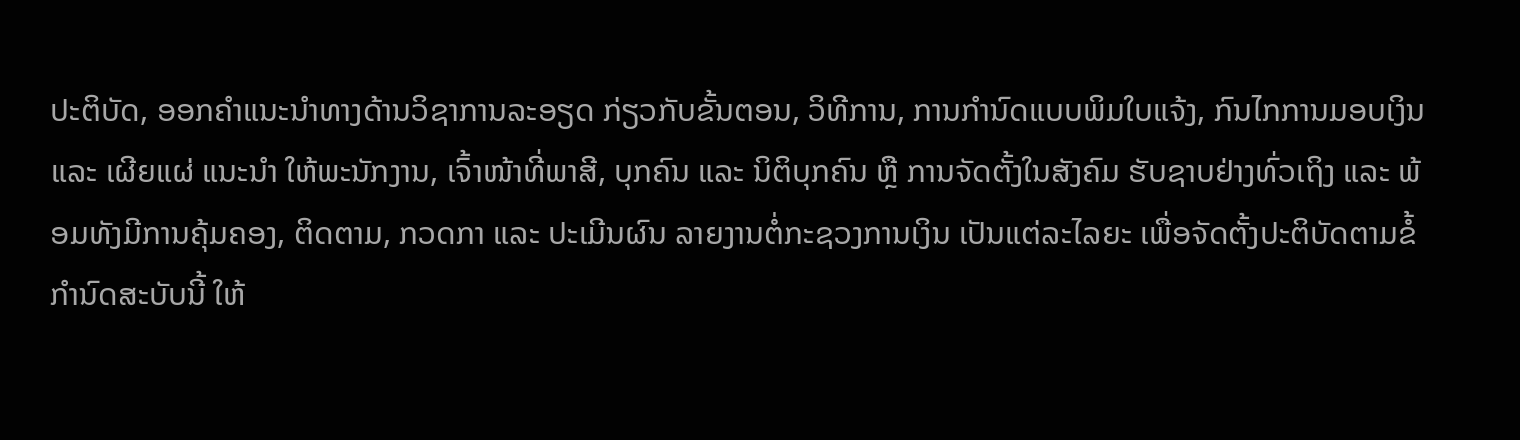ປະຕິບັດ, ອອກຄຳແນະນຳທາງດ້ານວິຊາການລະອຽດ ກ່ຽວກັບຂັ້ນຕອນ, ວິທີການ, ການກຳນົດແບບພິມໃບແຈ້ງ, ກົນໄກການມອບເງິນ ແລະ ເຜີຍແຜ່ ແນະນຳ ໃຫ້ພະນັກງານ, ເຈົ້າໜ້າທີ່ພາສີ, ບຸກຄົນ ແລະ ນິຕິບຸກຄົນ ຫຼື ການຈັດຕັ້ງໃນສັງຄົມ ຮັບຊາບຢ່າງທົ່ວເຖິງ ແລະ ພ້ອມທັງມີການຄຸ້ມຄອງ, ຕິດຕາມ, ກວດກາ ແລະ ປະເມີນຜົນ ລາຍງານຕໍ່ກະຊວງການເງິນ ເປັນແຕ່ລະໄລຍະ ເພື່ອຈັດຕັ້ງປະຕິບັດຕາມຂໍ້ກຳນົດສະບັບນີ້ ໃຫ້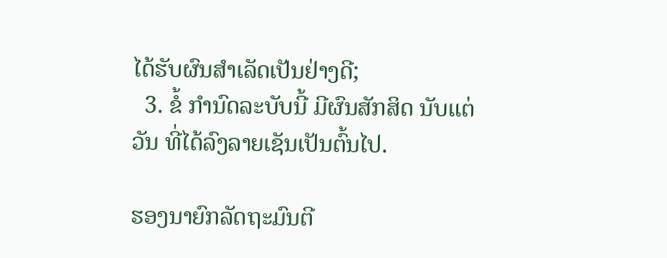ໄດ້ຮັບຜົນສຳເລັດເປັນຢ່າງດີ;
  3. ຂໍ້ ກຳນົດລະບັບນີ້ ມີຜົນສັກສິດ ນັບແຕ່ວັນ ທີ່ໄດ້ລົງລາຍເຊັນເປັນຕົ້ນໄປ.

ຮອງນາຍົກລັດຖະມົນຕີ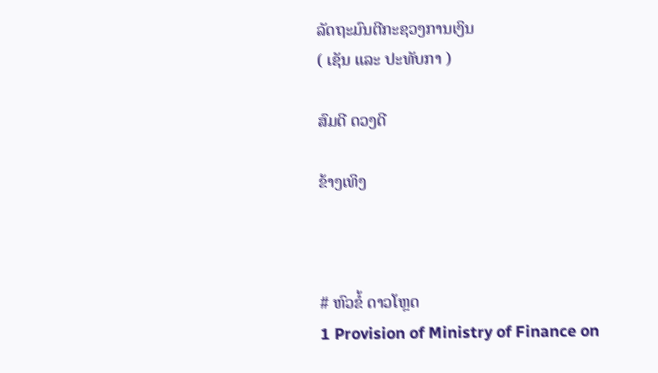ລັດຖະມົນຕີກະຊວງການເງິນ
( ເຊັນ ແລະ ປະທັບກາ )

ສົມດີ ດວງດີ

ຂ້າງເທິງ



# ຫົວຂໍ້ ດາວໂຫຼດ
1 Provision of Ministry of Finance on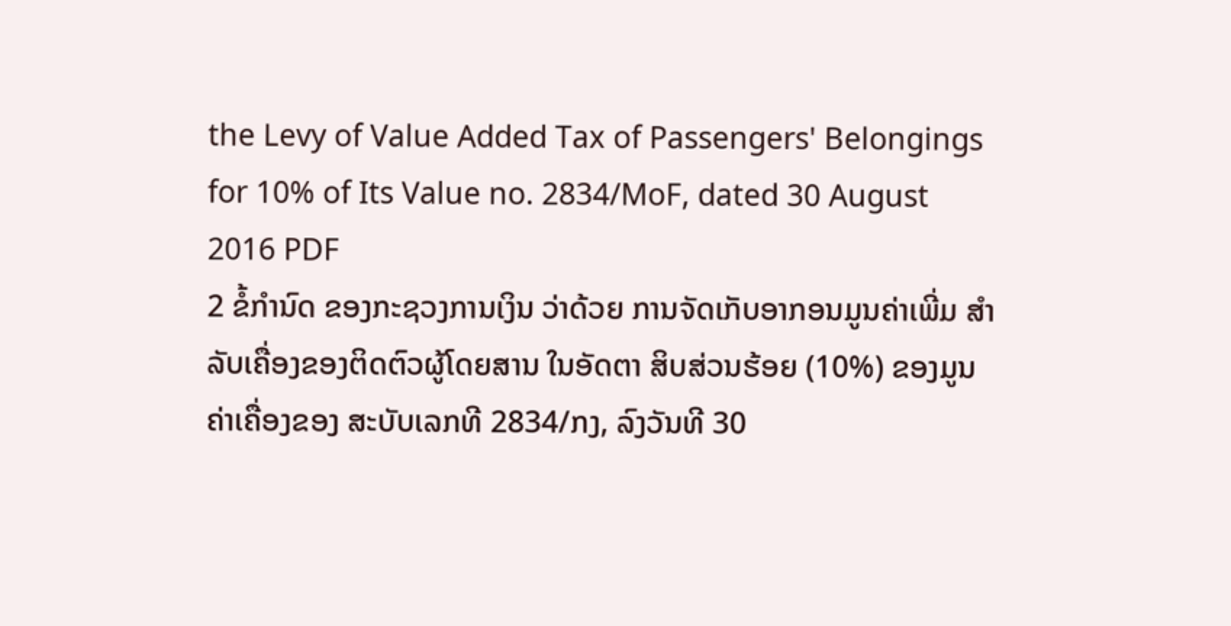the Levy of Value Added Tax of Passengers' Belongings for 10% of Its Value no. 2834/MoF, dated 30 August 2016 PDF
2 ຂໍ້ກຳນົດ ຂອງກະຊວງການເງິນ ວ່າດ້ວຍ ການຈັດເກັບອາກອນມູນຄ່າເພີ່ມ ສຳລັບເຄື່ອງຂອງຕິດຕົວຜູ້ໂດຍສານ ໃນອັດຕາ ສິບສ່ວນຮ້ອຍ (10%) ຂອງມູນຄ່າເຄື່ອງຂອງ ສະບັບເລກທີ 2834/ກງ, ລົງວັນທີ 30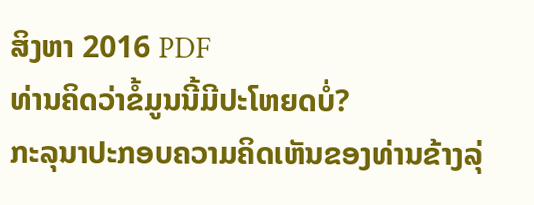ສິງຫາ 2016 PDF
ທ່ານຄິດວ່າຂໍ້ມູນນີ້ມີປະໂຫຍດບໍ່?
ກະລຸນາປະກອບຄວາມຄິດເຫັນຂອງທ່ານຂ້າງລຸ່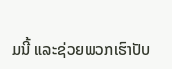ມນີ້ ແລະຊ່ວຍພວກເຮົາປັບ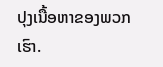ປຸງເນື້ອຫາຂອງພວກເຮົາ.